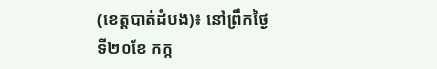(ខេត្តបាត់ដំបង)៖ នៅព្រឹកថ្ងៃទី២០ខែ កក្ក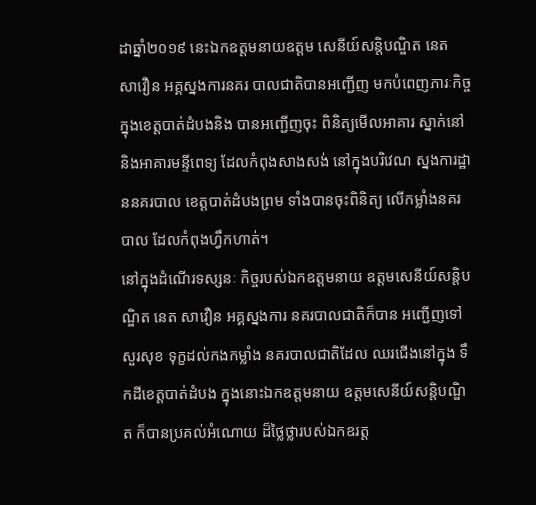ដាឆ្នាំ២០១៩ នេះឯកឧត្តមនាយឧត្តម សេនីយ៍សន្តិបណ្ឌិត នេត សាវឿន អគ្គស្នងការនគរ បាលជាតិបានអញ្ជើញ មកបំពេញភារៈកិច្ច ក្នុងខេត្តបាត់ដំបងនិង បានអញ្ជើញចុះ ពិនិត្យមើលអាគារ ស្នាក់នៅនិងអាគារមន្ទីពេទ្យ ដែលកំពុងសាងសង់ នៅក្នុងបរិវេណ ស្នងការដ្ឋាននគរបាល ខេត្តបាត់ដំបងព្រម ទាំងបានចុះពិនិត្យ លើកម្លាំងនគរបាល ដែលកំពុងហ្វឹកហាត់។
នៅក្នុងដំណើរទស្សនៈ កិច្ចរបស់ឯកឧត្តមនាយ ឧត្តមសេនីយ៍សន្តិបណ្ឌិត នេត សាវឿន អគ្គស្នងការ នគរបាលជាតិក៏បាន អញ្ជើញទៅសួរសុខ ទុក្ខដល់កងកម្លាំង នគរបាលជាតិដែល ឈរជើងនៅក្នុង ទឹកដីខេត្តបាត់ដំបង ក្នុងនោះឯកឧត្តមនាយ ឧត្តមសេនីយ៍សន្តិបណ្ឌិត ក៏បានប្រគល់អំណោយ ដ៏ថ្លៃថ្លារបស់ឯកឧរត្ត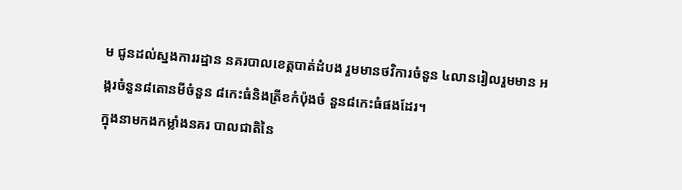ម ជូនដល់ស្នងការរដ្ឋាន នគរបាលខេត្តបាត់ដំបង រួមមានថវិការចំនួន ៤លានរៀលរួមមាន អង្ករចំនួន៨តោនមីចំនួន ៨កេះធំនិងត្រីខកំប៉ុងចំ នួន៨កេះធំផងដែរ។
ក្នុងនាមកងកម្លាំងនគរ បាលជាតិនៃ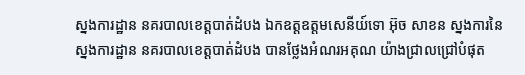ស្នងការដ្ឋាន នគរបាលខេត្តបាត់ដំបង ឯកឧត្តឧត្តមសេនីយ៍ទោ អ៊ុច សាខន ស្នងការនៃស្នងការដ្ឋាន នគរបាលខេត្តបាត់ដំបង បានថ្លែងអំណរអគុណ យ៉ាងជ្រាលជ្រៅបំផុត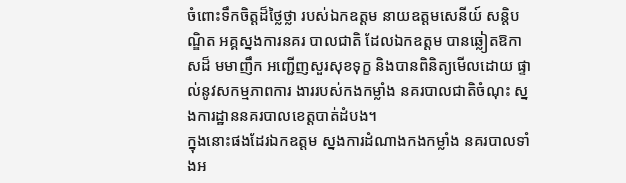ចំពោះទឹកចិត្តដ៏ថ្លៃថ្លា របស់ឯកឧត្តម នាយឧត្តមសេនីយ៍ សន្តិបណ្ឌិត អគ្គស្នងការនគរ បាលជាតិ ដែលឯកឧត្តម បានឆ្លៀតឱកាសដ៏ មមាញឹក អញ្ជើញសួរសុខទុក្ខ និងបានពិនិត្យមើលដោយ ផ្ទាល់នូវសកម្មភាពការ ងាររបស់កងកម្លាំង នគរបាលជាតិចំណុះ ស្នងការដ្ឋាននគរបាលខេត្តបាត់ដំបង។
ក្នុងនោះផងដែរឯកឧត្តម ស្នងការដំណាងកងកម្លាំង នគរបាលទាំងអ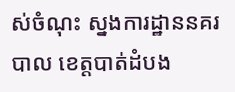ស់ចំណុះ ស្នងការដ្ឋាននគរបាល ខេត្តបាត់ដំបង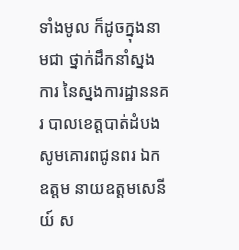ទាំងមូល ក៏ដូចក្នុងនាមជា ថ្នាក់ដឹកនាំស្នងការ នៃស្នងការដ្ឋាននគរ បាលខេត្តបាត់ដំបង សូមគោរពជូនពរ ឯកឧត្តម នាយឧត្តមសេនីយ៍ ស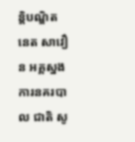ន្តិបណ្ឌិត នេត សាវឿន អគ្គស្នងការនគរបាល ជាតិ សូ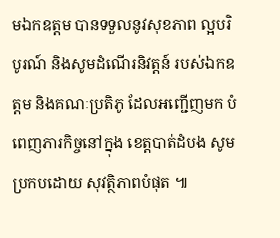មឯកឧត្តម បានទទួលនូវសុខភាព ល្អបរិបូរណ៍ និងសូមដំណើរនិវត្តន៍ របស់ឯកឧត្តម និងគណៈប្រតិភូ ដែលអញ្ជើញមក បំពេញភារកិច្ចនៅក្នុង ខេត្តបាត់ដំបង សូមប្រកបដោយ សុវត្ថិភាពបំផុត ៕